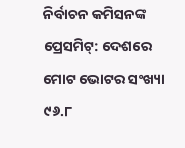ନିର୍ବାଚନ କମିସନଙ୍କ ପ୍ରେସମିଟ୍: ଦେଶରେ ମୋଟ ଭୋଟର ସଂଖ୍ୟା ୯୬.୮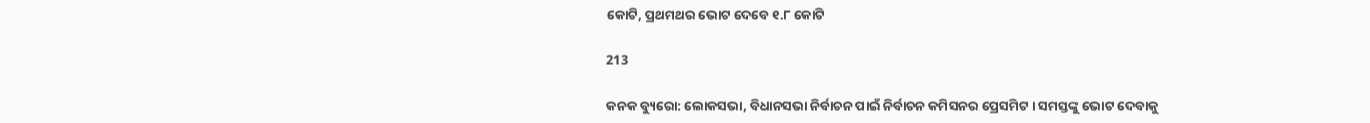କୋଟି, ପ୍ରଥମଥର ଭୋଟ ଦେବେ ୧.୮ କୋଟି

213

କନକ ବ୍ୟୁରୋ: ଲୋକସଭା, ବିଧାନସଭା ନିର୍ବାଚନ ପାଇଁ ନିର୍ବାଚନ କମିସନର ପ୍ରେସମିଟ । ସମସ୍ତଙ୍କୁ ଭୋଟ ଦେବାକୁ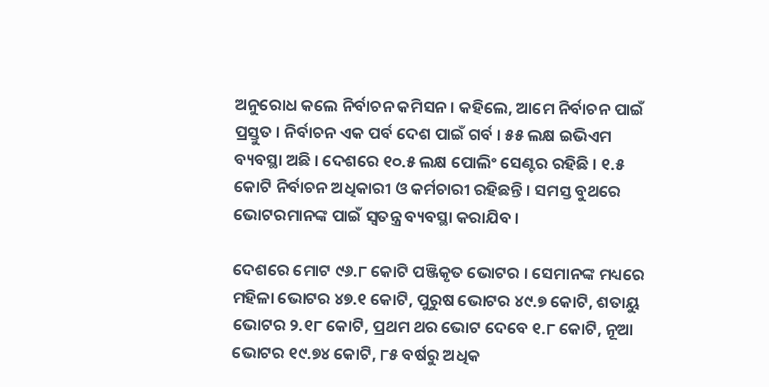ଅନୁରୋଧ କଲେ ନିର୍ବାଚନ କମିସନ । କହିଲେ, ଆମେ ନିର୍ବାଚନ ପାଇଁ ପ୍ରସ୍ତୁତ । ନିର୍ବାଚନ ଏକ ପର୍ବ ଦେଶ ପାଇଁ ଗର୍ବ । ୫୫ ଲକ୍ଷ ଇଭିଏମ ବ୍ୟବସ୍ଥା ଅଛି । ଦେଶରେ ୧୦.୫ ଲକ୍ଷ ପୋଲିଂ ସେଣ୍ଟର ରହିଛି । ୧.୫ କୋଟି ନିର୍ବାଚନ ଅଧିକାରୀ ଓ କର୍ମଚାରୀ ରହିଛନ୍ତି । ସମସ୍ତ ବୁଥରେ ଭୋଟରମାନଙ୍କ ପାଇଁ ସ୍ୱତନ୍ତ୍ର ବ୍ୟବସ୍ଥା କରାଯିବ ।

ଦେଶରେ ମୋଟ ୯୬.୮ କୋଟି ପଞ୍ଜିକୃତ ଭୋଟର । ସେମାନଙ୍କ ମଧ୍ୟରେ ମହିଳା ଭୋଟର ୪୭.୧ କୋଟି, ପୁରୁଷ ଭୋଟର ୪୯.୭ କୋଟି, ଶତାୟୁ ଭୋଟର ୨.୧୮ କୋଟି, ପ୍ରଥମ ଥର ଭୋଟ ଦେବେ ୧.୮ କୋଟି, ନୂଆ ଭୋଟର ୧୯.୭୪ କୋଟି, ୮୫ ବର୍ଷରୁ ଅଧିକ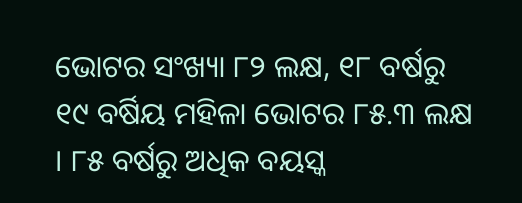ଭୋଟର ସଂଖ୍ୟା ୮୨ ଲକ୍ଷ, ୧୮ ବର୍ଷରୁ ୧୯ ବର୍ଷିୟ ମହିଳା ଭୋଟର ୮୫.୩ ଲକ୍ଷ । ୮୫ ବର୍ଷରୁ ଅଧିକ ବୟସ୍କ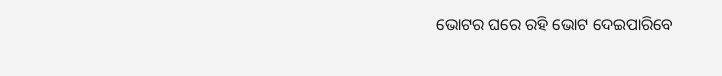ଭୋଟର ଘରେ ରହି ଭୋଟ ଦେଇପାରିବେ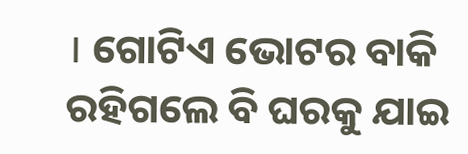। ଗୋଟିଏ ଭୋଟର ବାକି ରହିଗଲେ ବି ଘରକୁ ଯାଇ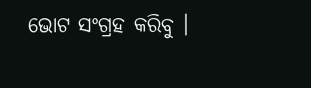ଭୋଟ ସଂଗ୍ରହ କରିବୁ ।